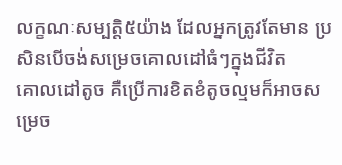លក្ខណៈសម្បត្តិ៥យ៉ាង ដែលអ្នកត្រូវតែមាន ប្រសិនបើចង់សម្រេចគោលដៅធំៗក្នុងជីវិត
គោលដៅតូច គឺប្រើការខិតខំតូចល្មមក៏អាចសម្រេច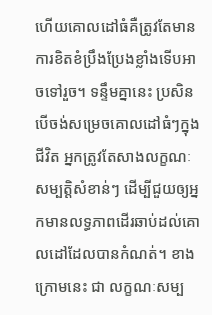ហើយគោលដៅធំគឺត្រូវតែមានការខិតខំប្រឹងប្រែងខ្លាំងទើបអាចទៅរួច។ ទន្ទឹមគ្នានេះ ប្រសិនបើចង់សម្រេចគោលដៅធំៗក្នុងជីវិត អ្នកត្រូវតែសាងលក្ខណៈសម្បត្តិសំខាន់ៗ ដើម្បីជួយឲ្យអ្នកមានលទ្ធភាពដើរឆាប់ដល់គោលដៅដែលបានកំណត់។ ខាងក្រោមនេះ ជា លក្ខណៈសម្ប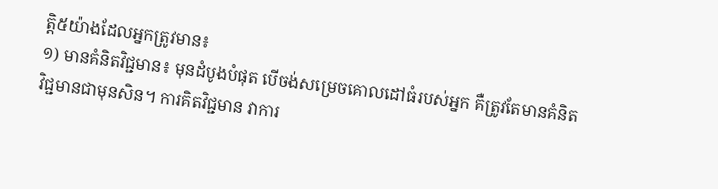ត្តិ៥យ៉ាងដែលអ្នកត្រូវមាន៖
១) មានគំនិតវិជ្ជមាន៖ មុនដំបូងបំផុត បើចង់សម្រេចគោលដៅធំរបស់អ្នក គឺត្រូវតែមានគំនិតវិជ្ជមានជាមុនសិន។ ការគិតវិជ្ជមាន វាការ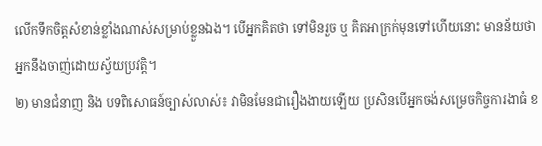លើកទឹកចិត្តសំខាន់ខ្លាំងណាស់សម្រាប់ខ្លួនឯង។ បើអ្នកគិតថា ទៅមិនរួច ឬ គិតអាក្រក់មុនទៅហើយនោះ មានន័យថា អ្នកនឹងចាញ់ដោយស្វ័យប្រវត្តិ។
២) មានជំនាញ និង បទពិសោធន៍ច្បាស់លាស់៖ វាមិនមែនជារឿងងាយឡើយ ប្រសិនបើអ្នកចង់សម្រេចកិច្ចការងាធំ ខ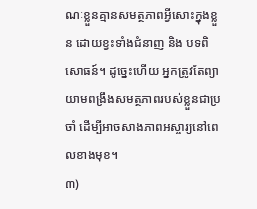ណៈខ្លួនគ្មានសមត្ថភាពអ្វីសោះក្នុងខ្លួន ដោយខ្វះទាំងជំនាញ និង បទពិសោធន៍។ ដូច្នេះហើយ អ្នកត្រូវតែព្យាយាមពង្រឹងសមត្ថភាពរបស់ខ្លួនជាប្រចាំ ដើម្បីអាចសាងភាពអស្ចារ្យនៅពេលខាងមុខ។
៣)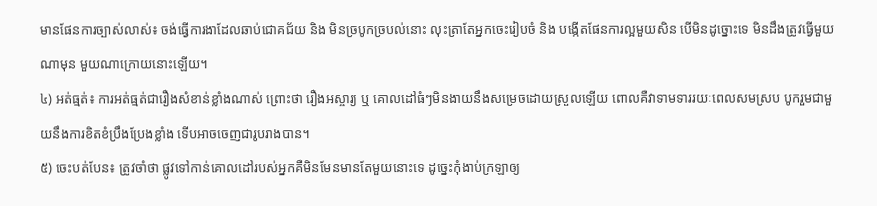មានផែនការច្បាស់លាស់៖ ចង់ធ្វើការងាដែលឆាប់ជោគជ័យ និង មិនច្របូកច្របល់នោះ លុះត្រាតែអ្នកចេះរៀបចំ និង បង្កើតផែនការល្អមួយសិន បើមិនដូច្នោះទេ មិនដឹងត្រូវធ្វើមួយណាមុន មួយណាក្រោយនោះឡើយ។
៤) អត់ធ្មត់៖ ការអត់ធ្មត់ជារឿងសំខាន់ខ្លាំងណាស់ ព្រោះថា រឿងអស្ចារ្យ ឬ គោលដៅធំៗមិនងាយនឹងសម្រេចដោយស្រួលឡើយ ពោលគឺវាទាមទាររយៈពេលសមស្រប បូករួមជាមួយនឹងការខិតខំប្រឹងប្រែងខ្លាំង ទើបអាចចេញជារូបរាងបាន។
៥) ចេះបត់បែន៖ ត្រូវចាំថា ផ្លូវទៅកាន់គោលដៅរបស់អ្នកគឺមិនមែនមានតែមួយនោះទេ ដូច្នេះកុំងាប់ក្រឡាឲ្យ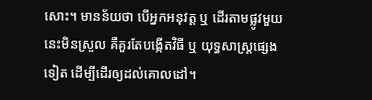សោះ។ មានន័យថា បើអ្នកអនុវត្ត ឬ ដើរតាមផ្លូវមួយនេះមិនស្រួល គឺគួរតែបង្កើតវិធី ឬ យុទ្ធសាស្ត្រផ្សេងទៀត ដើម្បីដើរឲ្យដល់គោលដៅ។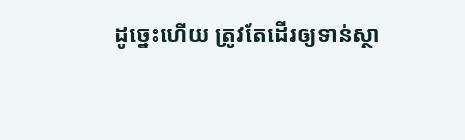ដូច្នេះហើយ ត្រូវតែដើរឲ្យទាន់ស្ថា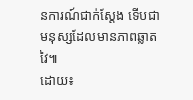នការណ៍ជាក់ស្ដែង ទើបជាមនុស្សដែលមានភាពឆ្លាតវៃ៕
ដោយ៖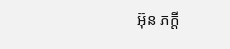អ៊ុន ភក្តី